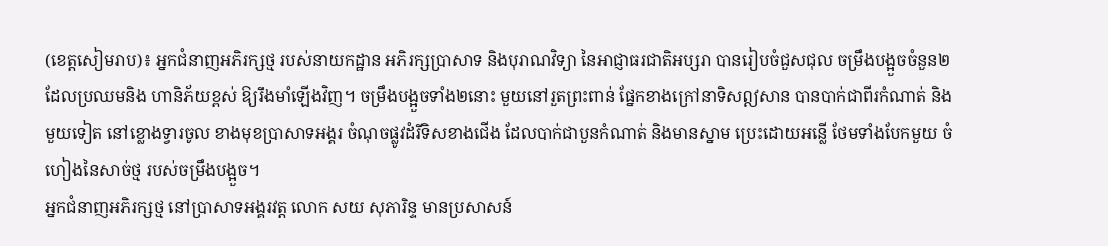(ខេត្តសៀមរាប)៖ អ្នកជំនាញអភិរក្សថ្ម របស់នាយកដ្ឋាន អភិរក្សប្រាសាទ និងបុរាណវិទ្យា នៃអាជ្ញាធរជាតិអប្សរា បានរៀបចំជួសជុល ចម្រឹងបង្អួចចំនួន២ ដែលប្រឈមនិង ហានិភ័យខ្ពស់ ឱ្យរឹងមាំឡើងវិញ។ ចម្រឹងបង្អួចទាំង២នោះ មួយនៅរួតព្រះពាន់ ផ្នែកខាងក្រៅនាទិសឦសាន បានបាក់ជាពីរកំណាត់ និងមួយទៀត នៅខ្លោងទ្វារចូល ខាងមុខប្រាសាទអង្គរ ចំណុចផ្លូវដំរីទិសខាងជើង ដែលបាក់ជាបួនកំណាត់ និងមានស្នាម ប្រេះដោយអន្លើ ថែមទាំងបែកមួយ ចំហៀងនៃសាច់ថ្ម របស់ចម្រឹងបង្អួច។
អ្នកជំនាញអភិរក្សថ្ម នៅប្រាសាទអង្គរវត្ត លោក សយ សុភារិន្ទ មានប្រសាសន៍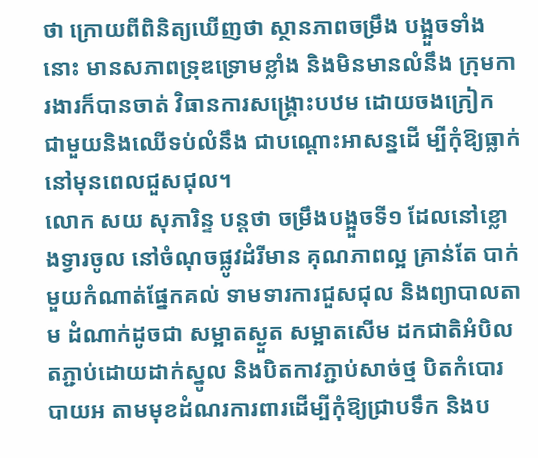ថា ក្រោយពីពិនិត្យឃើញថា ស្ថានភាពចម្រឹង បង្អួចទាំងនោះ មានសភាពទ្រុឌទ្រោមខ្លាំង និងមិនមានលំនឹង ក្រុមការងារក៏បានចាត់ វិធានការសង្គ្រោះបឋម ដោយចងក្រៀក ជាមួយនិងឈើទប់លំនឹង ជាបណ្តោះអាសន្នដើ ម្បីកុំឱ្យធ្លាក់ នៅមុនពេលជួសជុល។
លោក សយ សុភារិន្ទ បន្តថា ចម្រឹងបង្អួចទី១ ដែលនៅខ្លោងទ្វារចូល នៅចំណុចផ្លូវដំរីមាន គុណភាពល្អ គ្រាន់តែ បាក់មួយកំណាត់ផ្នែកគល់ ទាមទារការជួសជុល និងព្យាបាលតាម ដំណាក់ដូចជា សម្អាតស្ងួត សម្អាតសើម ដកជាតិអំបិល តភ្ជាប់ដោយដាក់ស្នូល និងបិតកាវភ្ជាប់សាច់ថ្ម បិតកំបោរបាយអ តាមមុខដំណរការពារដើម្បីកុំឱ្យជ្រាបទឹក និងប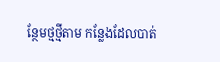ន្ថែមថ្មថ្មីតាម កន្លែងដែលបាត់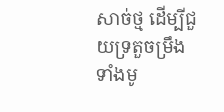សាច់ថ្ម ដើម្បីជួយទ្រតួចម្រឹង ទាំងមូ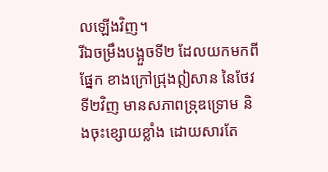លឡើងវិញ។
រីឯចម្រឹងបង្អួចទី២ ដែលយកមកពីផ្នែក ខាងក្រៅជ្រុងឦសាន នៃថែវទី២វិញ មានសភាពទ្រុឌទ្រោម និងចុះខ្សោយខ្លាំង ដោយសារតែ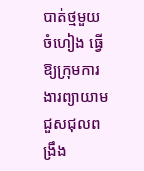បាត់ថ្មមួយចំហៀង ធ្វើឱ្យក្រុមការងារព្យាយាម ជួសជុលពង្រឹង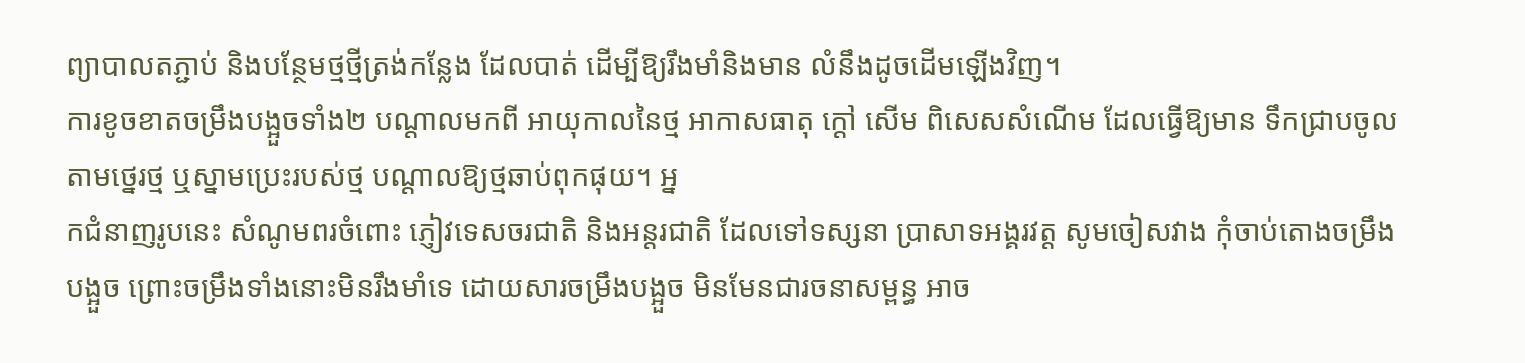ព្យាបាលតភ្ជាប់ និងបន្ថែមថ្មថ្មីត្រង់កន្លែង ដែលបាត់ ដើម្បីឱ្យរឹងមាំនិងមាន លំនឹងដូចដើមឡើងវិញ។
ការខូចខាតចម្រឹងបង្អួចទាំង២ បណ្តាលមកពី អាយុកាលនៃថ្ម អាកាសធាតុ ក្ដៅ សើម ពិសេសសំណើម ដែលធ្វើឱ្យមាន ទឹកជ្រាបចូលតាមថ្នេរថ្ម ឬស្នាមប្រេះរបស់ថ្ម បណ្ដាលឱ្យថ្មឆាប់ពុកផុយ។ អ្ន
កជំនាញរូបនេះ សំណូមពរចំពោះ ភ្ញៀវទេសចរជាតិ និងអន្តរជាតិ ដែលទៅទស្សនា ប្រាសាទអង្គរវត្ត សូមចៀសវាង កុំចាប់តោងចម្រឹងបង្អួច ព្រោះចម្រឹងទាំងនោះមិនរឹងមាំទេ ដោយសារចម្រឹងបង្អួច មិនមែនជារចនាសម្ពន្ធ អាច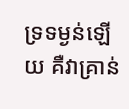ទ្រទម្ងន់ឡើយ គឺវាគ្រាន់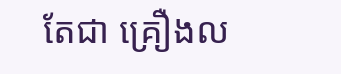តែជា គ្រឿងល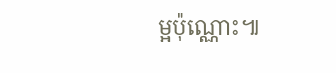ម្អប៉ុណ្ណោះ៕